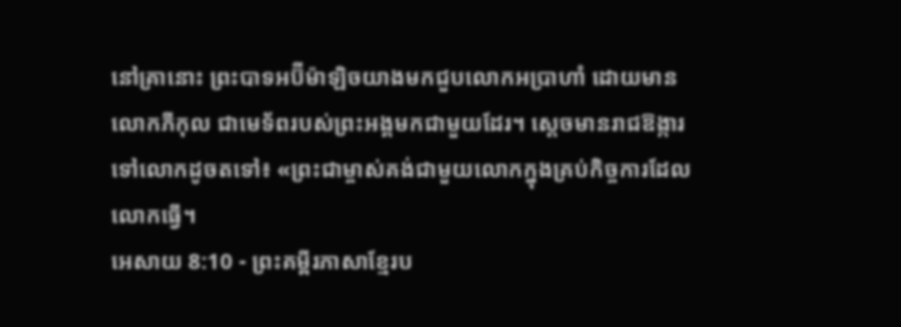នៅគ្រានោះ ព្រះបាទអប៊ីម៉ាឡិចយាងមកជួបលោកអប្រាហាំ ដោយមានលោកភីកុល ជាមេទ័ពរបស់ព្រះអង្គមកជាមួយដែរ។ ស្ដេចមានរាជឱង្ការទៅលោកដូចតទៅ៖ «ព្រះជាម្ចាស់គង់ជាមួយលោកក្នុងគ្រប់កិច្ចការដែលលោកធ្វើ។
អេសាយ 8:10 - ព្រះគម្ពីរភាសាខ្មែរប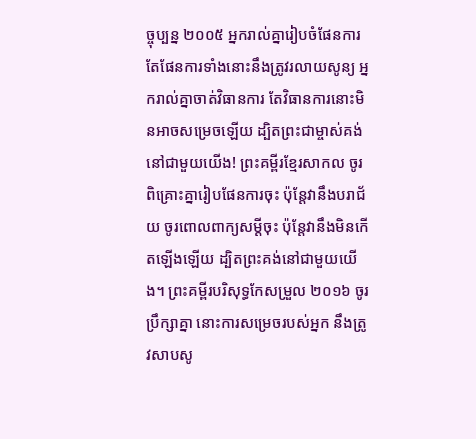ច្ចុប្បន្ន ២០០៥ អ្នករាល់គ្នារៀបចំផែនការ តែផែនការទាំងនោះនឹងត្រូវរលាយសូន្យ អ្នករាល់គ្នាចាត់វិធានការ តែវិធានការនោះមិនអាចសម្រេចឡើយ ដ្បិតព្រះជាម្ចាស់គង់នៅជាមួយយើង! ព្រះគម្ពីរខ្មែរសាកល ចូរពិគ្រោះគ្នារៀបផែនការចុះ ប៉ុន្តែវានឹងបរាជ័យ ចូរពោលពាក្យសម្ដីចុះ ប៉ុន្តែវានឹងមិនកើតឡើងឡើយ ដ្បិតព្រះគង់នៅជាមួយយើង។ ព្រះគម្ពីរបរិសុទ្ធកែសម្រួល ២០១៦ ចូរប្រឹក្សាគ្នា នោះការសម្រេចរបស់អ្នក នឹងត្រូវសាបសូ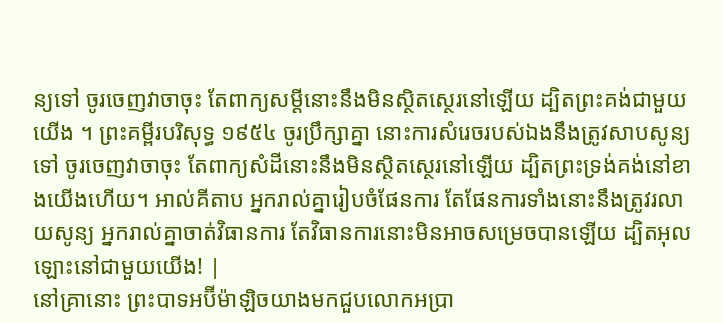ន្យទៅ ចូរចេញវាចាចុះ តែពាក្យសម្ដីនោះនឹងមិនស្ថិតស្ថេរនៅឡើយ ដ្បិតព្រះគង់ជាមួយយើង ។ ព្រះគម្ពីរបរិសុទ្ធ ១៩៥៤ ចូរប្រឹក្សាគ្នា នោះការសំរេចរបស់ឯងនឹងត្រូវសាបសូន្យទៅ ចូរចេញវាចាចុះ តែពាក្យសំដីនោះនឹងមិនស្ថិតស្ថេរនៅឡើយ ដ្បិតព្រះទ្រង់គង់នៅខាងយើងហើយ។ អាល់គីតាប អ្នករាល់គ្នារៀបចំផែនការ តែផែនការទាំងនោះនឹងត្រូវរលាយសូន្យ អ្នករាល់គ្នាចាត់វិធានការ តែវិធានការនោះមិនអាចសម្រេចបានឡើយ ដ្បិតអុលឡោះនៅជាមួយយើង! |
នៅគ្រានោះ ព្រះបាទអប៊ីម៉ាឡិចយាងមកជួបលោកអប្រា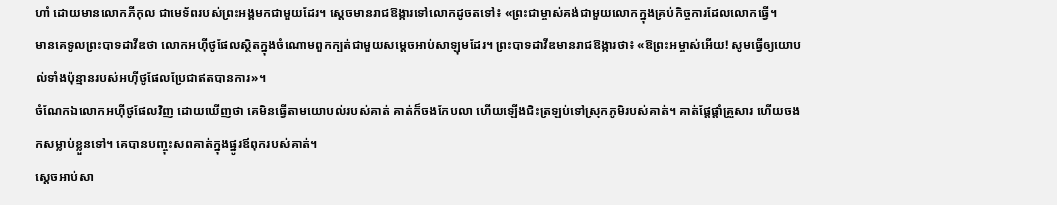ហាំ ដោយមានលោកភីកុល ជាមេទ័ពរបស់ព្រះអង្គមកជាមួយដែរ។ ស្ដេចមានរាជឱង្ការទៅលោកដូចតទៅ៖ «ព្រះជាម្ចាស់គង់ជាមួយលោកក្នុងគ្រប់កិច្ចការដែលលោកធ្វើ។
មានគេទូលព្រះបាទដាវីឌថា លោកអហ៊ីថូផែលស្ថិតក្នុងចំណោមពួកក្បត់ជាមួយសម្ដេចអាប់សាឡុមដែរ។ ព្រះបាទដាវីឌមានរាជឱង្ការថា៖ «ឱព្រះអម្ចាស់អើយ! សូមធ្វើឲ្យយោបល់ទាំងប៉ុន្មានរបស់អហ៊ីថូផែលប្រែជាឥតបានការ»។
ចំណែកឯលោកអហ៊ីថូផែលវិញ ដោយឃើញថា គេមិនធ្វើតាមយោបល់របស់គាត់ គាត់ក៏ចងកែបលា ហើយឡើងជិះត្រឡប់ទៅស្រុកភូមិរបស់គាត់។ គាត់ផ្ដែផ្ដាំគ្រួសារ ហើយចងកសម្លាប់ខ្លួនទៅ។ គេបានបញ្ចុះសពគាត់ក្នុងផ្នូរឪពុករបស់គាត់។
ស្ដេចអាប់សា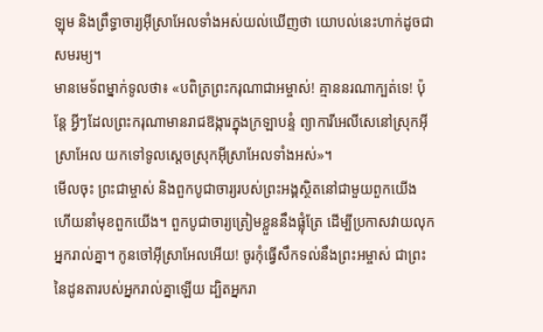ឡុម និងព្រឹទ្ធាចារ្យអ៊ីស្រាអែលទាំងអស់យល់ឃើញថា យោបល់នេះហាក់ដូចជាសមរម្យ។
មានមេទ័ពម្នាក់ទូលថា៖ «បពិត្រព្រះករុណាជាអម្ចាស់! គ្មាននរណាក្បត់ទេ! ប៉ុន្តែ អ្វីៗដែលព្រះករុណាមានរាជឱង្ការក្នុងក្រឡាបន្ទំ ព្យាការីអេលីសេនៅស្រុកអ៊ីស្រាអែល យកទៅទូលស្ដេចស្រុកអ៊ីស្រាអែលទាំងអស់»។
មើលចុះ ព្រះជាម្ចាស់ និងពួកបូជាចារ្យរបស់ព្រះអង្គស្ថិតនៅជាមួយពួកយើង ហើយនាំមុខពួកយើង។ ពួកបូជាចារ្យត្រៀមខ្លួននឹងផ្លុំត្រែ ដើម្បីប្រកាសវាយលុកអ្នករាល់គ្នា។ កូនចៅអ៊ីស្រាអែលអើយ! ចូរកុំធ្វើសឹកទល់នឹងព្រះអម្ចាស់ ជាព្រះនៃដូនតារបស់អ្នករាល់គ្នាឡើយ ដ្បិតអ្នករា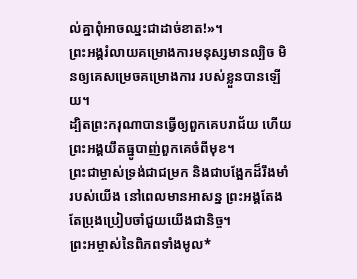ល់គ្នាពុំអាចឈ្នះជាដាច់ខាត!»។
ព្រះអង្គរំលាយគម្រោងការមនុស្សមានល្បិច មិនឲ្យគេសម្រេចគម្រោងការ របស់ខ្លួនបានឡើយ។
ដ្បិតព្រះករុណាបានធ្វើឲ្យពួកគេបរាជ័យ ហើយព្រះអង្គយឹតធ្នូបាញ់ពួកគេចំពីមុខ។
ព្រះជាម្ចាស់ទ្រង់ជាជម្រក និងជាបង្អែកដ៏រឹងមាំរបស់យើង នៅពេលមានអាសន្ន ព្រះអង្គតែងតែប្រុងប្រៀបចាំជួយយើងជានិច្ច។
ព្រះអម្ចាស់នៃពិភពទាំងមូល*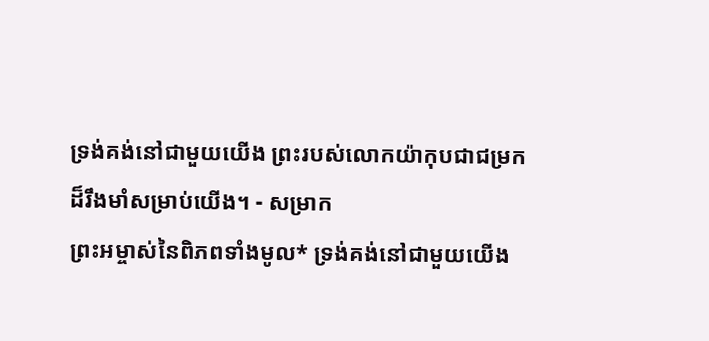ទ្រង់គង់នៅជាមួយយើង ព្រះរបស់លោកយ៉ាកុបជាជម្រក ដ៏រឹងមាំសម្រាប់យើង។ - សម្រាក
ព្រះអម្ចាស់នៃពិភពទាំងមូល* ទ្រង់គង់នៅជាមួយយើង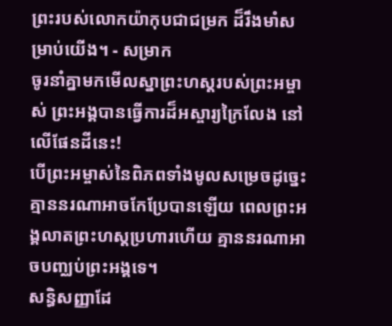ព្រះរបស់លោកយ៉ាកុបជាជម្រក ដ៏រឹងមាំសម្រាប់យើង។ - សម្រាក
ចូរនាំគ្នាមកមើលស្នាព្រះហស្ដរបស់ព្រះអម្ចាស់ ព្រះអង្គបានធ្វើការដ៏អស្ចារ្យក្រៃលែង នៅលើផែនដីនេះ!
បើព្រះអម្ចាស់នៃពិភពទាំងមូលសម្រេចដូច្នេះ គ្មាននរណាអាចកែប្រែបានឡើយ ពេលព្រះអង្គលាតព្រះហស្ដប្រហារហើយ គ្មាននរណាអាចបញ្ឈប់ព្រះអង្គទេ។
សន្ធិសញ្ញាដែ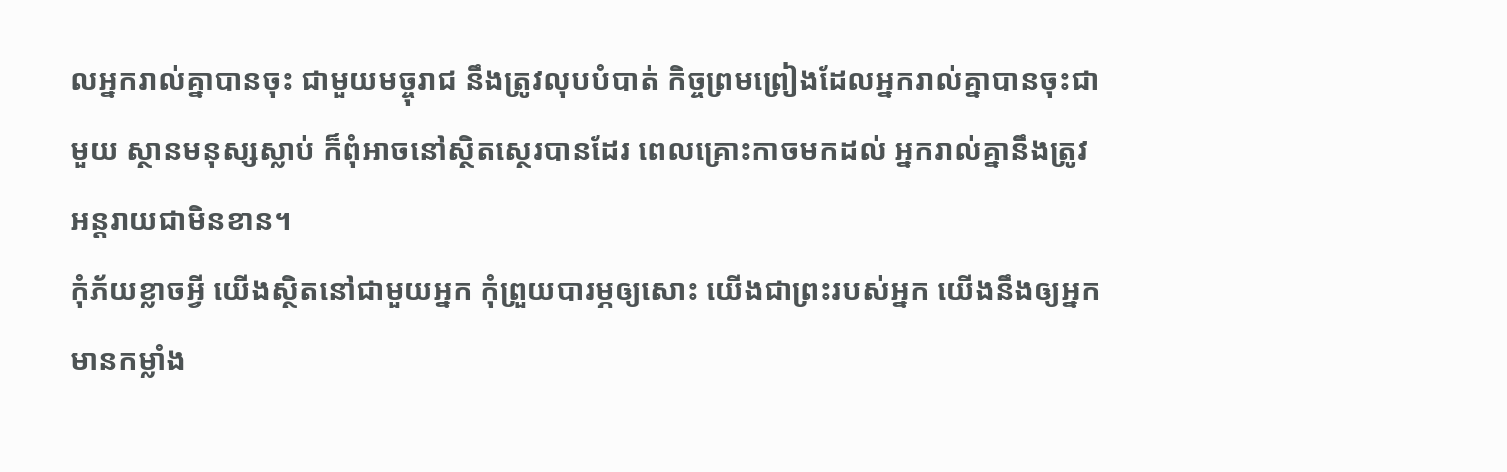លអ្នករាល់គ្នាបានចុះ ជាមួយមច្ចុរាជ នឹងត្រូវលុបបំបាត់ កិច្ចព្រមព្រៀងដែលអ្នករាល់គ្នាបានចុះជាមួយ ស្ថានមនុស្សស្លាប់ ក៏ពុំអាចនៅស្ថិតស្ថេរបានដែរ ពេលគ្រោះកាចមកដល់ អ្នករាល់គ្នានឹងត្រូវអន្តរាយជាមិនខាន។
កុំភ័យខ្លាចអ្វី យើងស្ថិតនៅជាមួយអ្នក កុំព្រួយបារម្ភឲ្យសោះ យើងជាព្រះរបស់អ្នក យើងនឹងឲ្យអ្នកមានកម្លាំង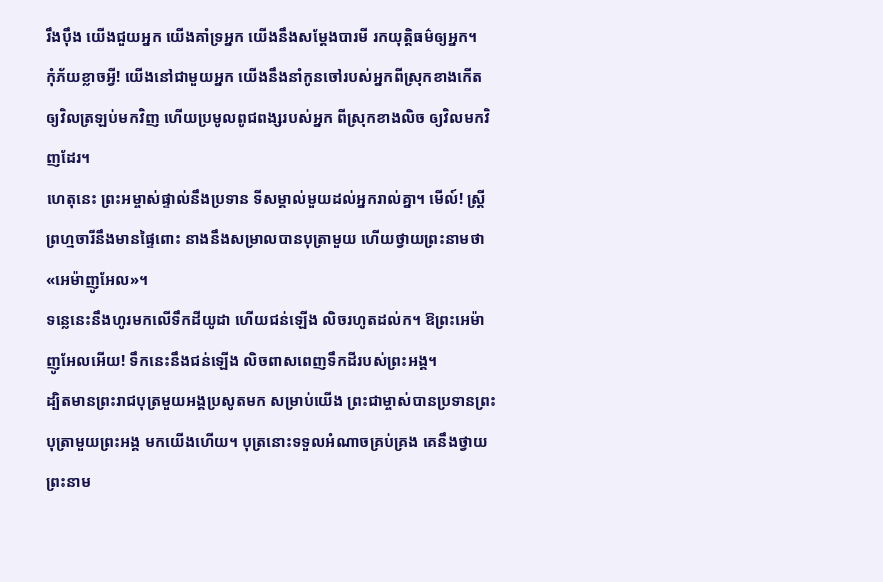រឹងប៉ឹង យើងជួយអ្នក យើងគាំទ្រអ្នក យើងនឹងសម្តែងបារមី រកយុត្តិធម៌ឲ្យអ្នក។
កុំភ័យខ្លាចអ្វី! យើងនៅជាមួយអ្នក យើងនឹងនាំកូនចៅរបស់អ្នកពីស្រុកខាងកើត ឲ្យវិលត្រឡប់មកវិញ ហើយប្រមូលពូជពង្សរបស់អ្នក ពីស្រុកខាងលិច ឲ្យវិលមកវិញដែរ។
ហេតុនេះ ព្រះអម្ចាស់ផ្ទាល់នឹងប្រទាន ទីសម្គាល់មួយដល់អ្នករាល់គ្នា។ មើល៍! ស្ត្រីព្រហ្មចារីនឹងមានផ្ទៃពោះ នាងនឹងសម្រាលបានបុត្រាមួយ ហើយថ្វាយព្រះនាមថា «អេម៉ាញូអែល»។
ទន្លេនេះនឹងហូរមកលើទឹកដីយូដា ហើយជន់ឡើង លិចរហូតដល់ក។ ឱព្រះអេម៉ាញូអែលអើយ! ទឹកនេះនឹងជន់ឡើង លិចពាសពេញទឹកដីរបស់ព្រះអង្គ។
ដ្បិតមានព្រះរាជបុត្រមួយអង្គប្រសូតមក សម្រាប់យើង ព្រះជាម្ចាស់បានប្រទានព្រះបុត្រាមួយព្រះអង្គ មកយើងហើយ។ បុត្រនោះទទួលអំណាចគ្រប់គ្រង គេនឹងថ្វាយព្រះនាម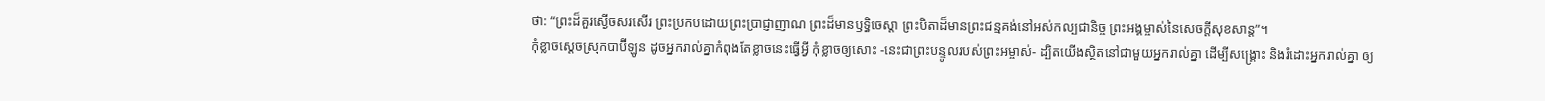ថា: “ព្រះដ៏គួរស្ងើចសរសើរ ព្រះប្រកបដោយព្រះប្រាជ្ញាញាណ ព្រះដ៏មានឫទ្ធិចេស្ដា ព្រះបិតាដ៏មានព្រះជន្មគង់នៅអស់កល្បជានិច្ច ព្រះអង្គម្ចាស់នៃសេចក្ដីសុខសាន្ត”។
កុំខ្លាចស្ដេចស្រុកបាប៊ីឡូន ដូចអ្នករាល់គ្នាកំពុងតែខ្លាចនេះធ្វើអ្វី កុំខ្លាចឲ្យសោះ -នេះជាព្រះបន្ទូលរបស់ព្រះអម្ចាស់- ដ្បិតយើងស្ថិតនៅជាមួយអ្នករាល់គ្នា ដើម្បីសង្គ្រោះ និងរំដោះអ្នករាល់គ្នា ឲ្យ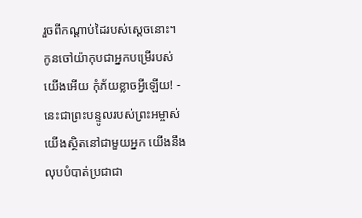រួចពីកណ្ដាប់ដៃរបស់ស្ដេចនោះ។
កូនចៅយ៉ាកុបជាអ្នកបម្រើរបស់យើងអើយ កុំភ័យខ្លាចអ្វីឡើយ! - នេះជាព្រះបន្ទូលរបស់ព្រះអម្ចាស់ យើងស្ថិតនៅជាមួយអ្នក យើងនឹងលុបបំបាត់ប្រជាជា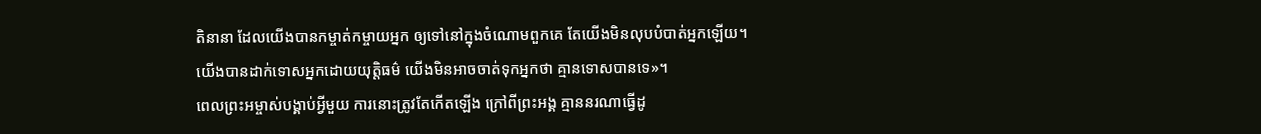តិនានា ដែលយើងបានកម្ចាត់កម្ចាយអ្នក ឲ្យទៅនៅក្នុងចំណោមពួកគេ តែយើងមិនលុបបំបាត់អ្នកឡើយ។ យើងបានដាក់ទោសអ្នកដោយយុត្តិធម៌ យើងមិនអាចចាត់ទុកអ្នកថា គ្មានទោសបានទេ»។
ពេលព្រះអម្ចាស់បង្គាប់អ្វីមួយ ការនោះត្រូវតែកើតឡើង ក្រៅពីព្រះអង្គ គ្មាននរណាធ្វើដូ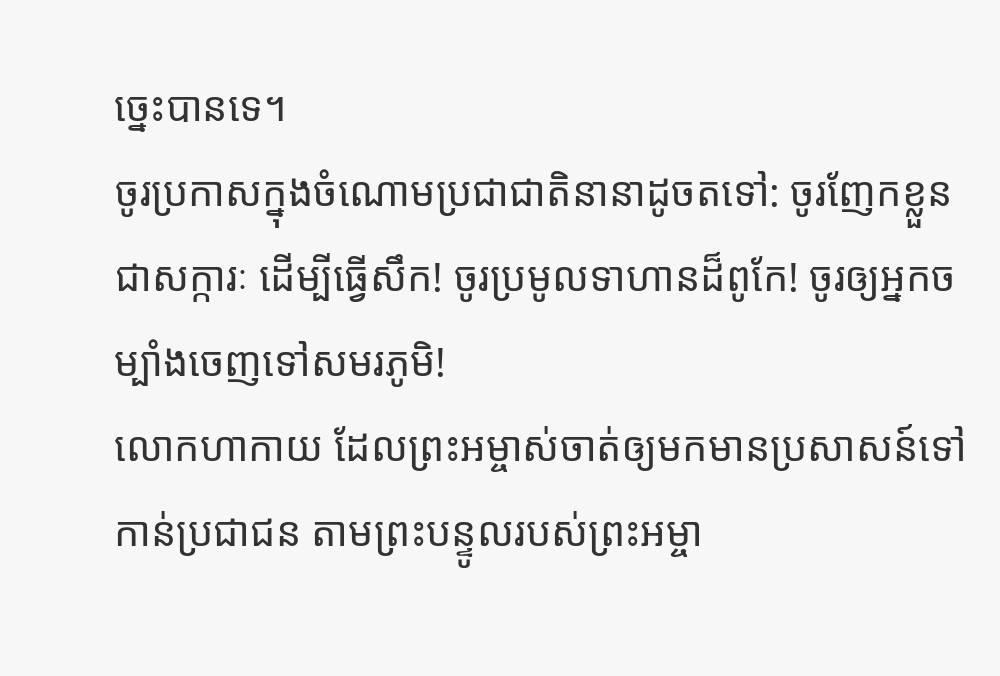ច្នេះបានទេ។
ចូរប្រកាសក្នុងចំណោមប្រជាជាតិនានាដូចតទៅ: ចូរញែកខ្លួនជាសក្ការៈ ដើម្បីធ្វើសឹក! ចូរប្រមូលទាហានដ៏ពូកែ! ចូរឲ្យអ្នកចម្បាំងចេញទៅសមរភូមិ!
លោកហាកាយ ដែលព្រះអម្ចាស់ចាត់ឲ្យមកមានប្រសាសន៍ទៅកាន់ប្រជាជន តាមព្រះបន្ទូលរបស់ព្រះអម្ចា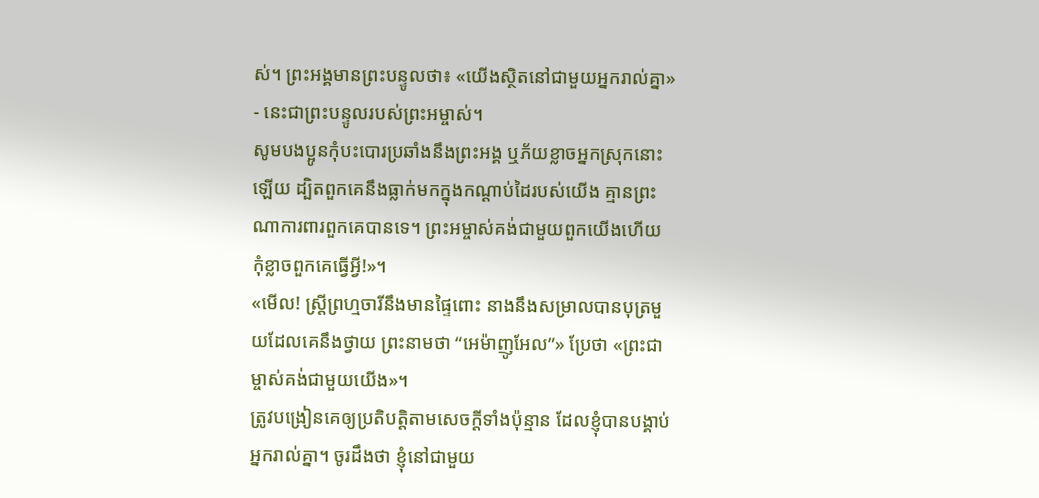ស់។ ព្រះអង្គមានព្រះបន្ទូលថា៖ «យើងស្ថិតនៅជាមួយអ្នករាល់គ្នា» - នេះជាព្រះបន្ទូលរបស់ព្រះអម្ចាស់។
សូមបងប្អូនកុំបះបោរប្រឆាំងនឹងព្រះអង្គ ឬភ័យខ្លាចអ្នកស្រុកនោះឡើយ ដ្បិតពួកគេនឹងធ្លាក់មកក្នុងកណ្ដាប់ដៃរបស់យើង គ្មានព្រះណាការពារពួកគេបានទេ។ ព្រះអម្ចាស់គង់ជាមួយពួកយើងហើយ កុំខ្លាចពួកគេធ្វើអ្វី!»។
«មើល! ស្ត្រីព្រហ្មចារីនឹងមានផ្ទៃពោះ នាងនឹងសម្រាលបានបុត្រមួយដែលគេនឹងថ្វាយ ព្រះនាមថា “អេម៉ាញូអែល”» ប្រែថា «ព្រះជាម្ចាស់គង់ជាមួយយើង»។
ត្រូវបង្រៀនគេឲ្យប្រតិបត្តិតាមសេចក្ដីទាំងប៉ុន្មាន ដែលខ្ញុំបានបង្គាប់អ្នករាល់គ្នា។ ចូរដឹងថា ខ្ញុំនៅជាមួយ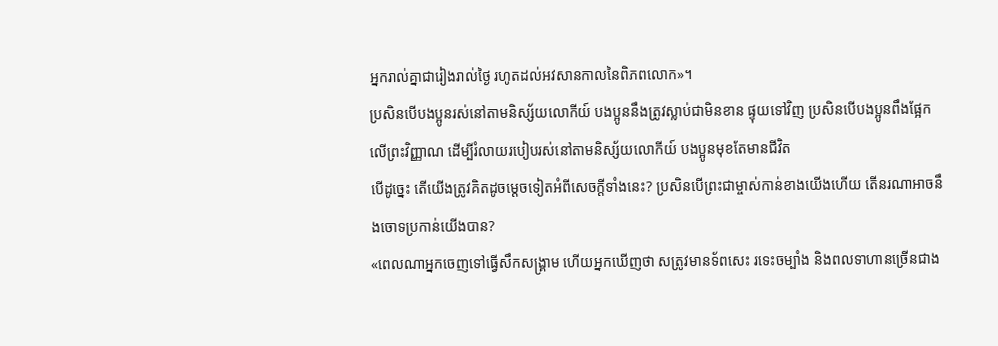អ្នករាល់គ្នាជារៀងរាល់ថ្ងៃ រហូតដល់អវសានកាលនៃពិភពលោក»។
ប្រសិនបើបងប្អូនរស់នៅតាមនិស្ស័យលោកីយ៍ បងប្អូននឹងត្រូវស្លាប់ជាមិនខាន ផ្ទុយទៅវិញ ប្រសិនបើបងប្អូនពឹងផ្អែកលើព្រះវិញ្ញាណ ដើម្បីរំលាយរបៀបរស់នៅតាមនិស្ស័យលោកីយ៍ បងប្អូនមុខតែមានជីវិត
បើដូច្នេះ តើយើងត្រូវគិតដូចម្ដេចទៀតអំពីសេចក្ដីទាំងនេះ? ប្រសិនបើព្រះជាម្ចាស់កាន់ខាងយើងហើយ តើនរណាអាចនឹងចោទប្រកាន់យើងបាន?
«ពេលណាអ្នកចេញទៅធ្វើសឹកសង្គ្រាម ហើយអ្នកឃើញថា សត្រូវមានទ័ពសេះ រទេះចម្បាំង និងពលទាហានច្រើនជាង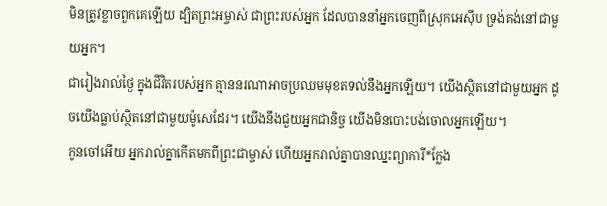មិនត្រូវខ្លាចពួកគេឡើយ ដ្បិតព្រះអម្ចាស់ ជាព្រះរបស់អ្នក ដែលបាននាំអ្នកចេញពីស្រុកអេស៊ីប ទ្រង់គង់នៅជាមួយអ្នក។
ជារៀងរាល់ថ្ងៃ ក្នុងជីវិតរបស់អ្នក គ្មាននរណាអាចប្រឈមមុខតទល់នឹងអ្នកឡើយ។ យើងស្ថិតនៅជាមួយអ្នក ដូចយើងធ្លាប់ស្ថិតនៅជាមួយម៉ូសេដែរ។ យើងនឹងជួយអ្នកជានិច្ច យើងមិនបោះបង់ចោលអ្នកឡើយ។
កូនចៅអើយ អ្នករាល់គ្នាកើតមកពីព្រះជាម្ចាស់ ហើយអ្នករាល់គ្នាបានឈ្នះព្យាការី*ក្លែង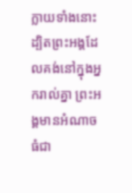ក្លាយទាំងនោះ ដ្បិតព្រះអង្គដែលគង់នៅក្នុងអ្នករាល់គ្នា ព្រះអង្គមានអំណាចធំជា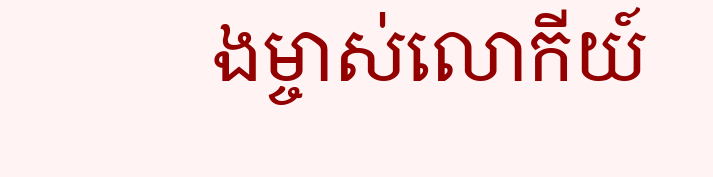ងម្ចាស់លោកីយ៍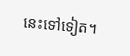នេះទៅទៀត។